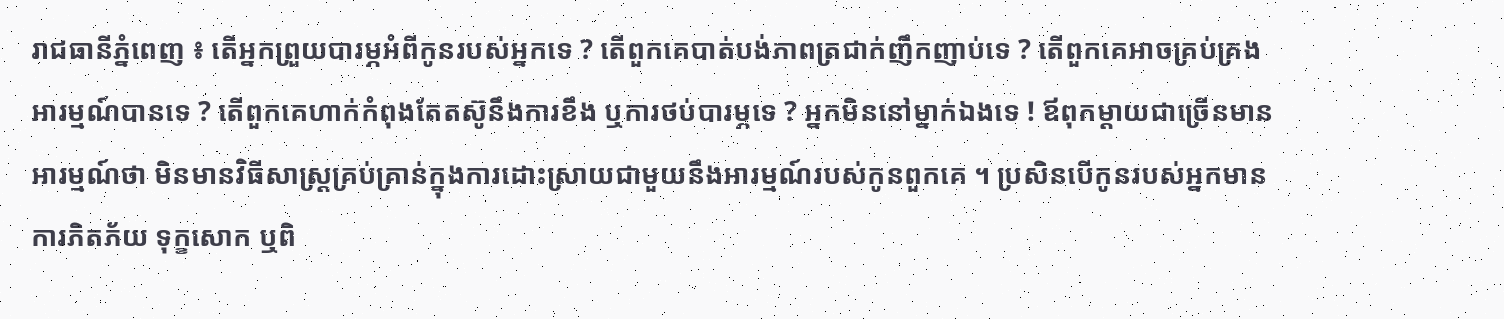រាជធានីភ្នំពេញ ៖ តើអ្នកព្រួយបារម្ភអំពីកូនរបស់អ្នកទេ ? តើពួកគេបាត់បង់ភាពត្រជាក់ញឹកញាប់ទេ ? តើពួកគេអាចគ្រប់គ្រងអារម្មណ៍បានទេ ? តើពួកគេហាក់កំពុងតែតស៊ូនឹងការខឹង ឬការថប់បារម្ភទេ ? អ្នកមិននៅម្នាក់ឯងទេ ! ឪពុកម្តាយជាច្រើនមានអារម្មណ៍ថា មិនមានវិធីសាស្ត្រគ្រប់គ្រាន់ក្នុងការដោះស្រាយជាមួយនឹងអារម្មណ៍របស់កូនពួកគេ ។ ប្រសិនបើកូនរបស់អ្នកមានការភិតភ័យ ទុក្ខសោក ឬពិ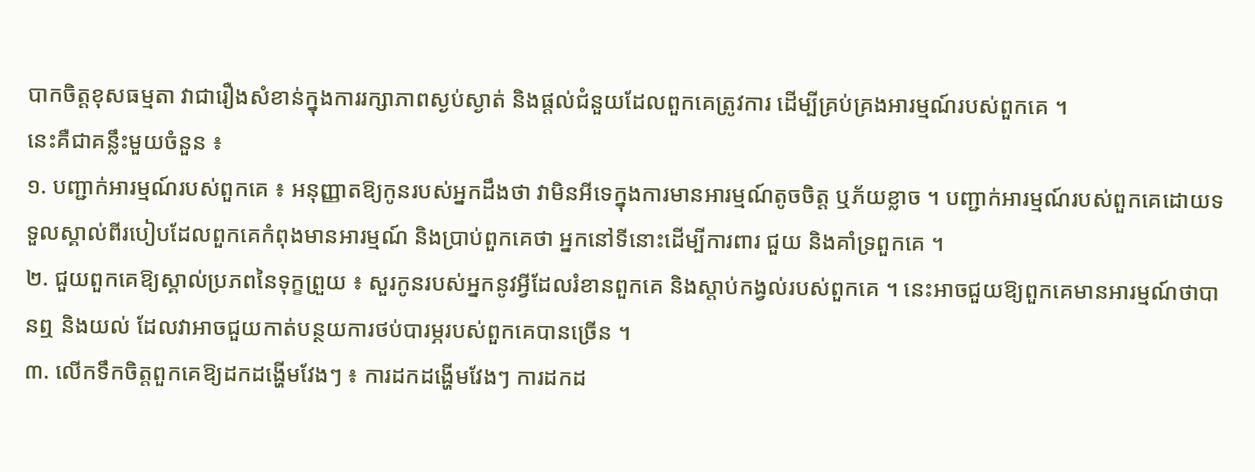បាកចិត្តខុសធម្មតា វាជារឿងសំខាន់ក្នុងការរក្សាភាពស្ងប់ស្ងាត់ និងផ្តល់ជំនួយដែលពួកគេត្រូវការ ដើម្បីគ្រប់គ្រងអារម្មណ៍របស់ពួកគេ ។
នេះគឺជាគន្លឹះមួយចំនួន ៖
១. បញ្ជាក់អារម្មណ៍របស់ពួកគេ ៖ អនុញ្ញាតឱ្យកូនរបស់អ្នកដឹងថា វាមិនអីទេក្នុងការមានអារម្មណ៍តូចចិត្ត ឬភ័យខ្លាច ។ បញ្ជាក់អារម្មណ៍របស់ពួកគេដោយទទួលស្គាល់ពីរបៀបដែលពួកគេកំពុងមានអារម្មណ៍ និងប្រាប់ពួកគេថា អ្នកនៅទីនោះដើម្បីការពារ ជួយ និងគាំទ្រពួកគេ ។
២. ជួយពួកគេឱ្យស្គាល់ប្រភពនៃទុក្ខព្រួយ ៖ សួរកូនរបស់អ្នកនូវអ្វីដែលរំខានពួកគេ និងស្តាប់កង្វល់របស់ពួកគេ ។ នេះអាចជួយឱ្យពួកគេមានអារម្មណ៍ថាបានឮ និងយល់ ដែលវាអាចជួយកាត់បន្ថយការថប់បារម្ភរបស់ពួកគេបានច្រើន ។
៣. លើកទឹកចិត្តពួកគេឱ្យដកដង្ហើមវែងៗ ៖ ការដកដង្ហើមវែងៗ ការដកដ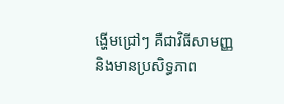ង្ហើមជ្រៅៗ គឺជាវិធីសាមញ្ញ និងមានប្រសិទ្ធភាព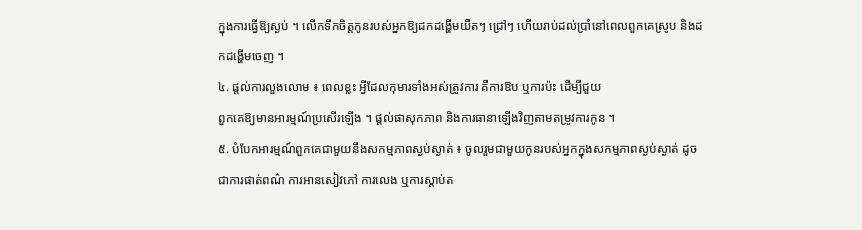ក្នុងការធ្វើឱ្យស្ងប់ ។ លើកទឹកចិត្តកូនរបស់អ្នកឱ្យដកដង្ហើមយឺតៗ ជ្រៅៗ ហើយរាប់ដល់ប្រាំនៅពេលពួកគេស្រូប និងដកដង្ហើមចេញ ។
៤. ផ្តល់ការលួងលោម ៖ ពេលខ្លះ អ្វីដែលកុមារទាំងអស់ត្រូវការ គឺការឱប ឬការប៉ះ ដើម្បីជួយ
ពួកគេឱ្យមានអារម្មណ៍ប្រសើរឡើង ។ ផ្តល់ផាសុកភាព និងការធានាឡើងវិញតាមតម្រូវការកូន ។
៥. បំបែកអារម្មណ៍ពួកគេជាមួយនឹងសកម្មភាពស្ងប់ស្ងាត់ ៖ ចូលរួមជាមួយកូនរបស់អ្នកក្នុងសកម្មភាពស្ងប់ស្ងាត់ ដូចជាការផាត់ពណ៌ ការអានសៀវភៅ ការលេង ឬការស្តាប់ត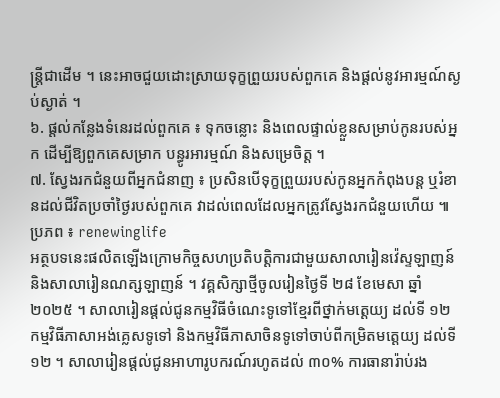ន្ត្រីជាដើម ។ នេះអាចជួយដោះស្រាយទុក្ខព្រួយរបស់ពួកគេ និងផ្តល់នូវអារម្មណ៍ស្ងប់ស្ងាត់ ។
៦. ផ្តល់កន្លែងទំនេរដល់ពួកគេ ៖ ទុកចន្លោះ និងពេលផ្ទាល់ខ្លួនសម្រាប់កូនរបស់អ្នក ដើម្បីឱ្យពួកគេសម្រាក បន្ធូរអារម្មណ៍ និងសម្រេចិត្ត ។
៧. ស្វែងរកជំនួយពីអ្នកជំនាញ ៖ ប្រសិនបើទុក្ខព្រួយរបស់កូនអ្នកកំពុងបន្ត ឬរំខានដល់ជីវិតប្រចាំថ្ងៃរបស់ពួកគេ វាដល់ពេលដែលអ្នកត្រូវស្វែងរកជំនួយហើយ ៕ ប្រភព ៖ renewinglife
អត្ថបទនេះផលិតឡើងក្រោមកិច្ចសហប្រតិបត្តិការជាមួយសាលារៀនវ៉េស្ទឡាញន៍ និងសាលារៀនណត្សឡាញន៍ ។ វគ្គសិក្សាថ្មីចូលរៀនថ្ងៃទី ២៨ ខែមេសា ឆ្នាំ ២០២៥ ។ សាលារៀនផ្តល់ជូនកម្មវិធីចំណេះទូទៅខ្មែរពីថ្នាក់មត្តេយ្យ ដល់ទី ១២ កម្មវិធីភាសាអង់គ្លេសទូទៅ និងកម្មវិធីភាសាចិនទូទៅចាប់ពីកម្រិតមត្តេយ្យ ដល់ទី ១២ ។ សាលារៀនផ្តល់ជូនអាហារូបករណ៍រហូតដល់ ៣០% ការធានារ៉ាប់រង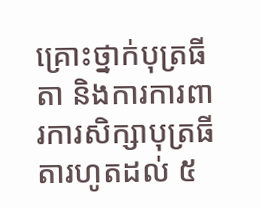គ្រោះថ្នាក់បុត្រធីតា និងការការពារការសិក្សាបុត្រធីតារហូតដល់ ៥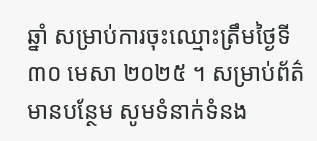ឆ្នាំ សម្រាប់ការចុះឈ្មោះត្រឹមថ្ងៃទី ៣០ មេសា ២០២៥ ។ សម្រាប់ព័ត៌មានបន្ថែម សូមទំនាក់ទំនង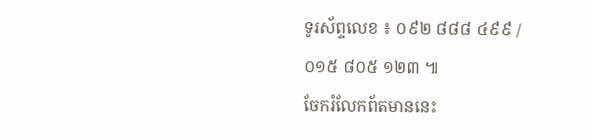ទូរស័ព្ទលេខ ៖ ០៩២ ៨៨៨ ៤៩៩ / ០១៥ ៨០៥ ១២៣ ៕
ចែករំលែកព័តមាននេះ